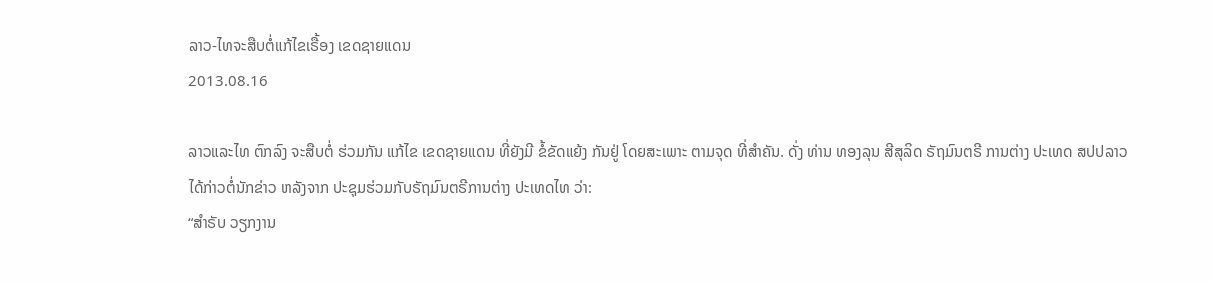ລາວ-ໄທຈະສືບຕໍ່ແກ້ໄຂເຣື້ອງ ເຂດຊາຍແດນ
2013.08.16

ລາວແລະໄທ ຕົກລົງ ຈະສືບຕໍ່ ຮ່ວມກັນ ແກ້ໄຂ ເຂດຊາຍແດນ ທີ່ຍັງມີ ຂໍ້ຂັດແຍ້ງ ກັນຢູ່ ໂດຍສະເພາະ ຕາມຈຸດ ທີ່ສຳຄັນ. ດັ່ງ ທ່ານ ທອງລຸນ ສີສຸລິດ ຣັຖມົນຕຣີ ການຕ່າງ ປະເທດ ສປປລາວ ໄດ້ກ່າວຕໍ່ນັກຂ່າວ ຫລັງຈາກ ປະຊຸມຮ່ວມກັບຣັຖມົນຕຣີການຕ່າງ ປະເທດໄທ ວ່າ:
“ສຳຣັບ ວຽກງານ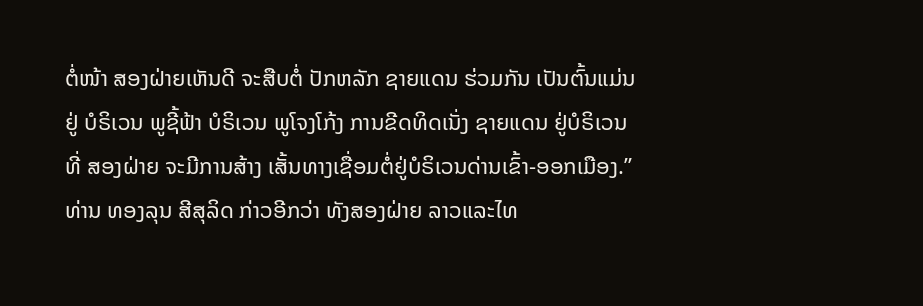ຕໍ່ໜ້າ ສອງຝ່າຍເຫັນດີ ຈະສືບຕໍ່ ປັກຫລັກ ຊາຍແດນ ຮ່ວມກັນ ເປັນຕົ້ນແມ່ນຢູ່ ບໍຣິເວນ ພູຊີ້ຟ້າ ບໍຣິເວນ ພູໂຈງໂກ້ງ ການຂີດທິດເນັ່ງ ຊາຍແດນ ຢູ່ບໍຣິເວນ ທີ່ ສອງຝ່າຍ ຈະມີການສ້າງ ເສັ້ນທາງເຊື່ອມຕໍ່ຢູ່ບໍຣິເວນດ່ານເຂົ້າ-ອອກເມືອງ.”
ທ່ານ ທອງລຸນ ສີສຸລິດ ກ່າວອີກວ່າ ທັງສອງຝ່າຍ ລາວແລະໄທ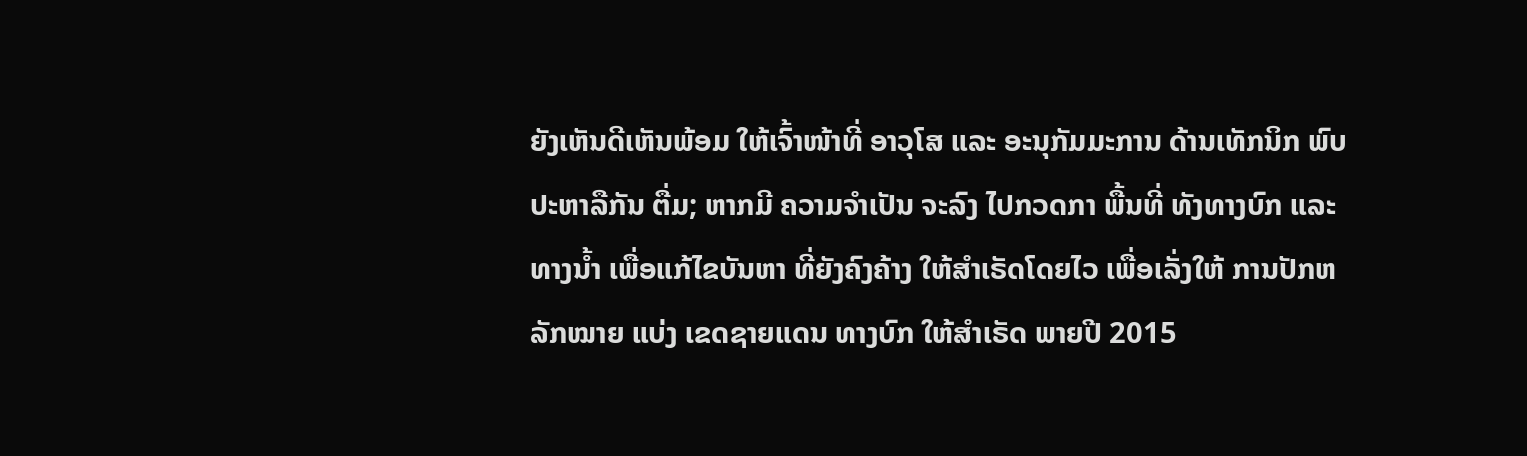ຍັງເຫັນດີເຫັນພ້ອມ ໃຫ້ເຈົ້າໜ້າທີ່ ອາວຸໂສ ແລະ ອະນຸກັມມະການ ດ້ານເທັກນິກ ພົບປະຫາລືກັນ ຕື່ມ; ຫາກມີ ຄວາມຈຳເປັນ ຈະລົງ ໄປກວດກາ ພື້ນທີ່ ທັງທາງບົກ ແລະທາງນ້ຳ ເພື່ອແກ້ໄຂບັນຫາ ທີ່ຍັງຄົງຄ້າງ ໃຫ້ສຳເຣັດໂດຍໄວ ເພື່ອເລັ່ງໃຫ້ ການປັກຫລັກໝາຍ ແບ່ງ ເຂດຊາຍແດນ ທາງບົກ ໃຫ້ສຳເຣັດ ພາຍປີ 2015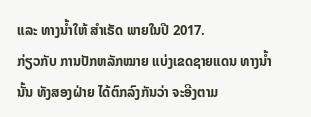ແລະ ທາງນ້ຳໃຫ້ ສຳເຣັດ ພາຍໃນປີ 2017.
ກ່ຽວກັບ ການປັກຫລັກໝາຍ ແບ່ງເຂດຊາຍແດນ ທາງນ້ຳນັ້ນ ທັງສອງຝ່າຍ ໄດ້ຕົກລົງກັນວ່າ ຈະອີງຕາມ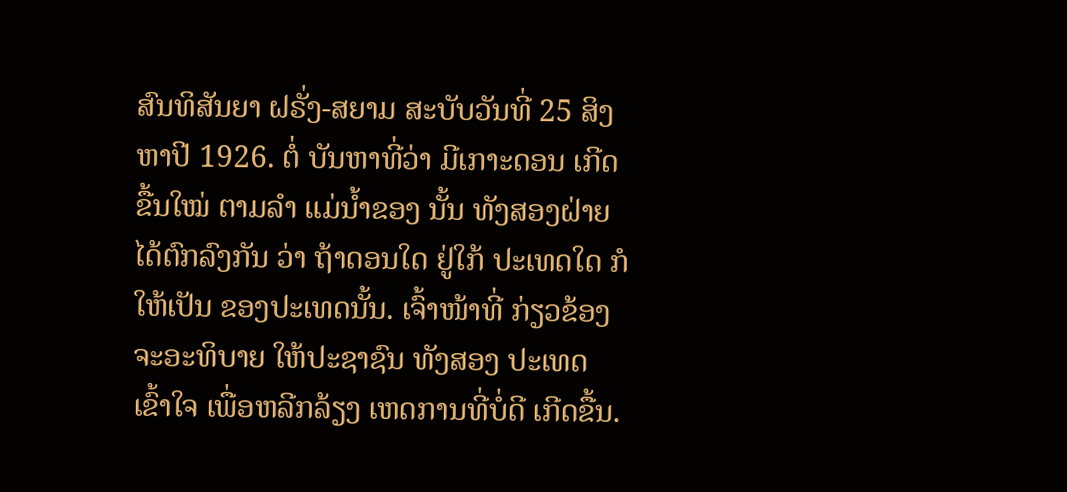ສົນທິສັນຍາ ຝຣັ່ງ-ສຍາມ ສະບັບວັນທີ່ 25 ສິງຫາປີ 1926. ຕໍ່ ບັນຫາທີ່ວ່າ ມີເກາະດອນ ເກີດຂື້ນໃໝ່ ຕາມລຳ ແມ່ນ້ຳຂອງ ນັ້ນ ທັງສອງຝ່າຍ ໄດ້ຕົກລົງກັນ ວ່າ ຖ້າດອນໃດ ຢູ່ໃກ້ ປະເທດໃດ ກໍໃຫ້ເປັນ ຂອງປະເທດນັ້ນ. ເຈົ້າໜ້າທີ່ ກ່ຽວຂ້ອງ ຈະອະທິບາຍ ໃຫ້ປະຊາຊົນ ທັງສອງ ປະເທດ ເຂົ້າໃຈ ເພື່ອຫລີກລ້ຽງ ເຫດການທີ່ບໍ່ດີ ເກີດຂື້ນ.